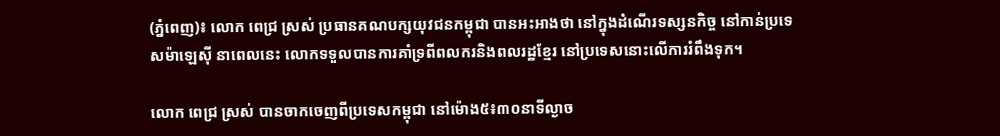(ភ្នំពេញ)៖ លោក ពេជ្រ ស្រស់ ប្រធានគណបក្សយុវជនកម្ពុជា បានអះអាងថា នៅក្នុងដំណើរទស្សនកិច្ច នៅកាន់ប្រទេសម៉ាឡេស៊ី នាពេលនេះ លោកទទួលបានការគាំទ្រពីពលករនិងពលរដ្ឋខ្មែរ នៅប្រទេសនោះលើការរំពឹងទុក។

លោក ពេជ្រ ស្រស់ បានចាកចេញពីប្រទេសកម្ពុជា នៅម៉ោង៥៖៣០នាទីល្ងាច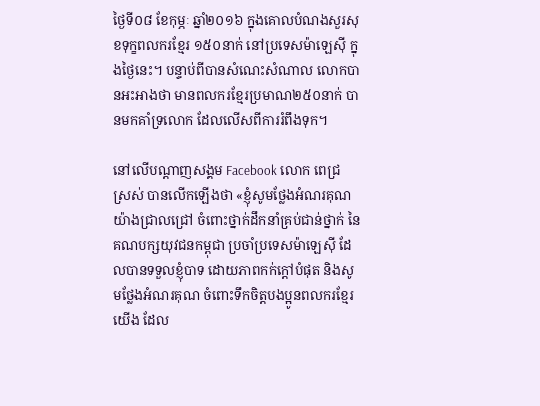ថ្ងៃទី០៨ ខែកុម្ភៈ ឆ្នាំ២០១៦ ក្នុងគោលបំណងសួរសុខទុក្ខពលករខ្មែរ ១៥០នាក់ នៅប្រទេសម៉ាឡេស៊ី ក្នុងថ្ងៃនេះ។ បន្ទាប់ពីបានសំណេះសំណាល លោកបានអះអាងថា មានពលករខ្មែរប្រមាណ២៥០នាក់ បានមកគាំទ្រលោក ដែលលើសពីការរំពឹងទុក។

នៅលើបណ្តាញសង្គម Facebook លោក ពេជ្រ ស្រស់ បានលើកឡើងថា «ខ្ញុំសូមថ្លែងអំណរគុណយ៉ាងជ្រាលជ្រៅ ចំពោះថ្នាក់ដឹកនាំគ្រប់ជាន់ថ្នាក់ នៃគណបក្សយុវជនកម្ពុជា ប្រចាំប្រទេសម៉ាឡេស៊ី ដែលបានទទួលខ្ញុំបាទ ដោយភាពកក់ក្តៅបំផុត និងសូមថ្លែងអំណរគុណ ចំពោះទឹកចិត្តបងប្អូនពលករខ្មែរយើង ដែល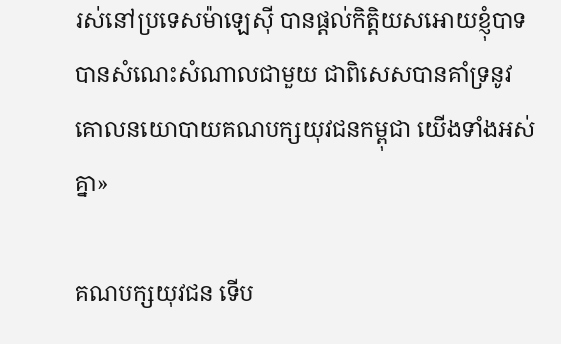រស់នៅប្រទេសម៉ាឡេស៊ី បានផ្តល់កិត្តិយសអោយខ្ញុំបាទ បានសំណេះសំណាលជាមួយ ជាពិសេសបានគាំទ្រនូវ គោលនយោបាយគណបក្សយុវជនកម្ពុជា យើងទាំងអស់គ្នា»

គណបក្សយុវជន ទើប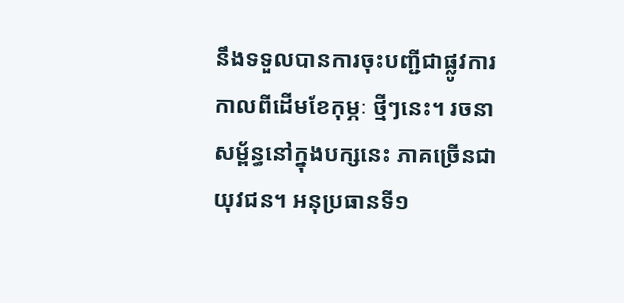នឹងទទួលបានការចុះបញ្ជីជាផ្លូវការ កាលពីដើមខែកុម្ភៈ ថ្មីៗនេះ។ រចនាសម្ព័ន្ធនៅក្នុងបក្សនេះ ភាគច្រើនជាយុវជន។ អនុប្រធានទី១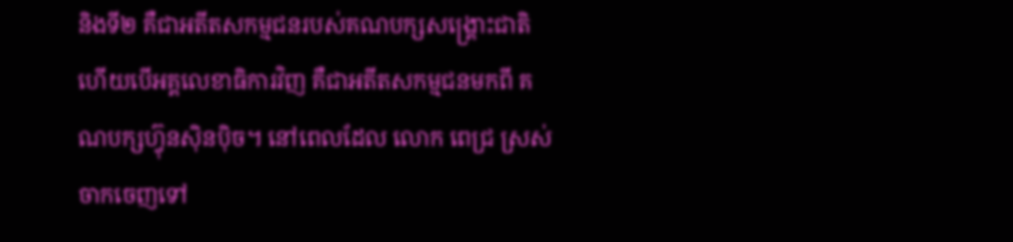និងទី២ គឺជាអតីតសកម្មជនរបស់គណបក្សសង្រ្គោះជាតិ ហើយបើអគ្គលេខាធិការវិញ គឺជាអតីតសកម្មជនមកពី គណបក្សហ៊្វុនស៊ិនប៉ិច។ នៅពេលដែល លោក ពេជ្រ ស្រស់ ចាកចេញទៅ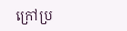ក្រៅប្រ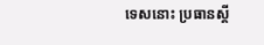ទេសនោះ ប្រធានស្តី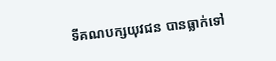ទីគណបក្សយុវជន បានធ្លាក់ទៅ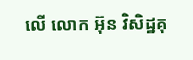លើ លោក អ៊ុន វិសិដ្ឋគុ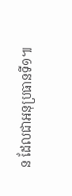ន ដែលជាអនុប្រធានទី១៕